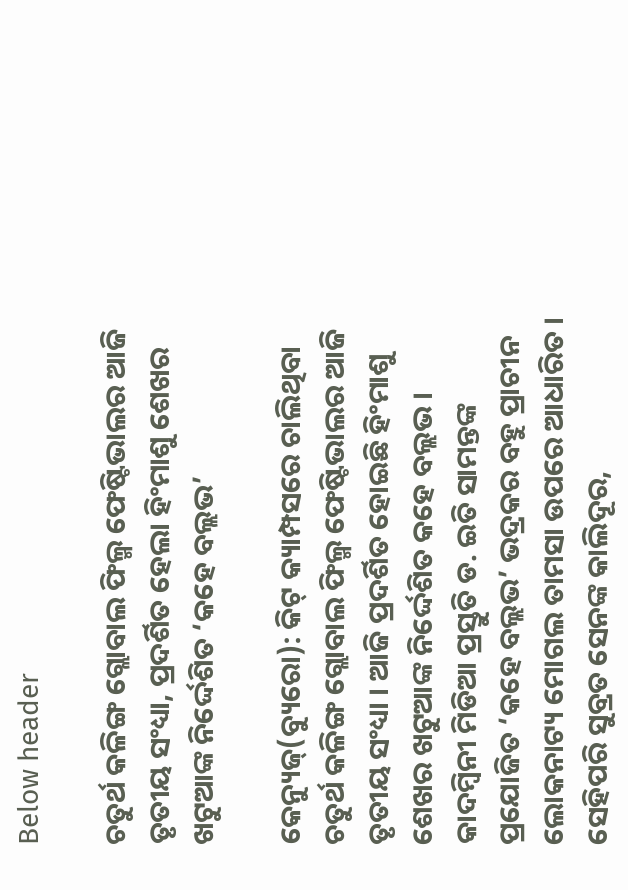Below header

ଚତୁର୍ଥ କଳିଙ୍ଗ ଗ୍ଲୋବାଲ ଫିଲ୍ମ ଫେଷ୍ଟିଭାଲର ଆଜି ତୃତୀୟ ସଂଧ୍ୟା, ପ୍ରଦର୍ଶିତ ହେଲା ହିଂମାଶୁ ଶେଖର ଖଟୁଆଙ୍କ ନିର୍ଦ୍ଦେଶିତ ‘କହେ ବଲ୍ଲଭ’

କେନ୍ୟୁଜ୍(ବ୍ୟୁରୋ): କିଟ୍‌ କ୍ୟାମ୍ପସରେ ଚାଲିଥିବା ଚତୁର୍ଥ କଳିଙ୍ଗ ଗ୍ଲୋବାଲ ଫିଲ୍ମ ଫେଷ୍ଟିଭାଲର ଆଜି ତୃତୀୟ ସଂଧ୍ୟା । ଆଜି ପ୍ରଦର୍ଶିତ ହୋଇଛି ହିଂମାଶୁ ଶେଖର ଖଟୁଆଙ୍କ ନିର୍ଦ୍ଦେଶିତ କହେ ବଲ୍ଲଭ । କାଦମ୍ବିନୀ ମିଡିଆ ପ୍ରସ୍ତୁତି ଡ. ଇତି ସାମନ୍ତଙ୍କ ପ୍ରଯୋଜିତ ‘କହେ ବଲ୍ଲଭ’ ଭଦ୍ରକର ବହୁ ପ୍ରାଚୀନ ଲୋକନାଟ୍ୟ ମୋଗଲ ତାମସା ଉପରେ ଆଧାରିତ । ସେହିପରି ସୁବ୍ରତ ସେନଙ୍କ କାଲିଦୂର,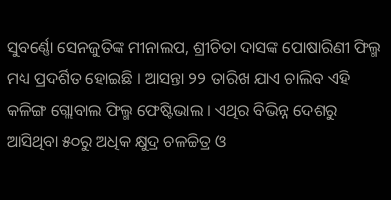ସୁବର୍ଣ୍ଣୋ ସେନଜୁତିଙ୍କ ମୀନାଲପ, ଶ୍ରୀଚିତା ଦାସଙ୍କ ପୋଷାରିଣୀ ଫିଲ୍ମ ମଧ୍ୟ ପ୍ରଦର୍ଶିତ ହୋଇଛି । ଆସନ୍ତା ୨୨ ତାରିଖ ଯାଏ ଚାଲିବ ଏହି କଳିଙ୍ଗ ଗ୍ଲୋବାଲ ଫିଲ୍ମ ଫେଷ୍ଟିଭାଲ । ଏଥିର ବିଭିନ୍ନ ଦେଶରୁ ଆସିଥିବା ୫୦ରୁ ଅଧିକ କ୍ଷୁଦ୍ର ଚଳଚ୍ଚିତ୍ର ଓ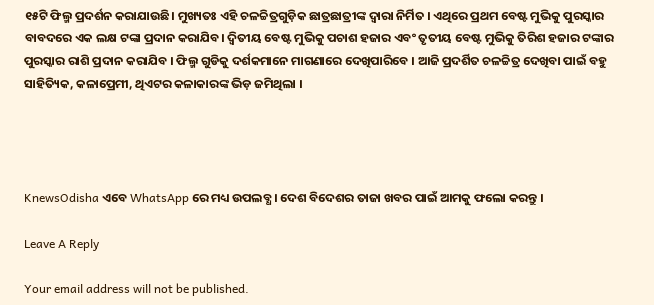୧୫ଟି ଫିଲ୍ମ ପ୍ରଦର୍ଶନ କରାଯାଉଛି। ମୁଖ୍ୟତଃ ଏହି ଚଳଚ୍ଚିତ୍ରଗୁଡ଼ିକ ଛାତ୍ରଛାତ୍ରୀଙ୍କ ଦ୍ୱାରା ନିର୍ମିତ । ଏଥିରେ ପ୍ରଥମ ବେଷ୍ଟ ମୁଭିକୁ ପୁରସ୍କାର ବାବଦରେ ଏକ ଲକ୍ଷ ଟଙ୍କା ପ୍ରଦାନ କରାଯିବ। ଦ୍ୱିତୀୟ ବେଷ୍ଟ ମୁଭିକୁ ପଚାଶ ହଜାର ଏବଂ ତୃତୀୟ ବେଷ୍ଟ ମୁଭିକୁ ତିରିଶ ହଜାର ଟଙ୍କାର ପୁରସ୍କାର ରାଶି ପ୍ରଦାନ କରାଯିବ । ଫିଲ୍ମ ଗୁଡିକୁ ଦର୍ଶକମାନେ ମାଗଣାରେ ଦେଖିପାରିବେ । ଆଜି ପ୍ରଦର୍ଶିତ ଚଳଚ୍ଚିତ୍ର ଦେଖିବା ପାଇଁ ବହୁ ସାହିତ୍ୟିକ, କଳାପ୍ରେମୀ, ଥିଏଟର କଳାକାରଙ୍କ ଭିଡ଼ ଜମିଥିଲା ।




KnewsOdisha ଏବେ WhatsApp ରେ ମଧ୍ୟ ଉପଲବ୍ଧ । ଦେଶ ବିଦେଶର ତାଜା ଖବର ପାଇଁ ଆମକୁ ଫଲୋ କରନ୍ତୁ ।

Leave A Reply

Your email address will not be published.